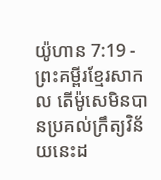យ៉ូហាន 7:19 - ព្រះគម្ពីរខ្មែរសាកល តើម៉ូសេមិនបានប្រគល់ក្រឹត្យវិន័យនេះដ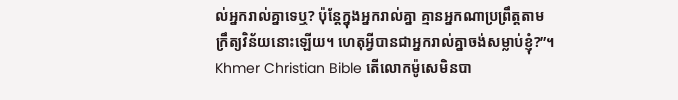ល់អ្នករាល់គ្នាទេឬ? ប៉ុន្តែក្នុងអ្នករាល់គ្នា គ្មានអ្នកណាប្រព្រឹត្តតាមក្រឹត្យវិន័យនោះឡើយ។ ហេតុអ្វីបានជាអ្នករាល់គ្នាចង់សម្លាប់ខ្ញុំ?”។ Khmer Christian Bible តើលោកម៉ូសេមិនបា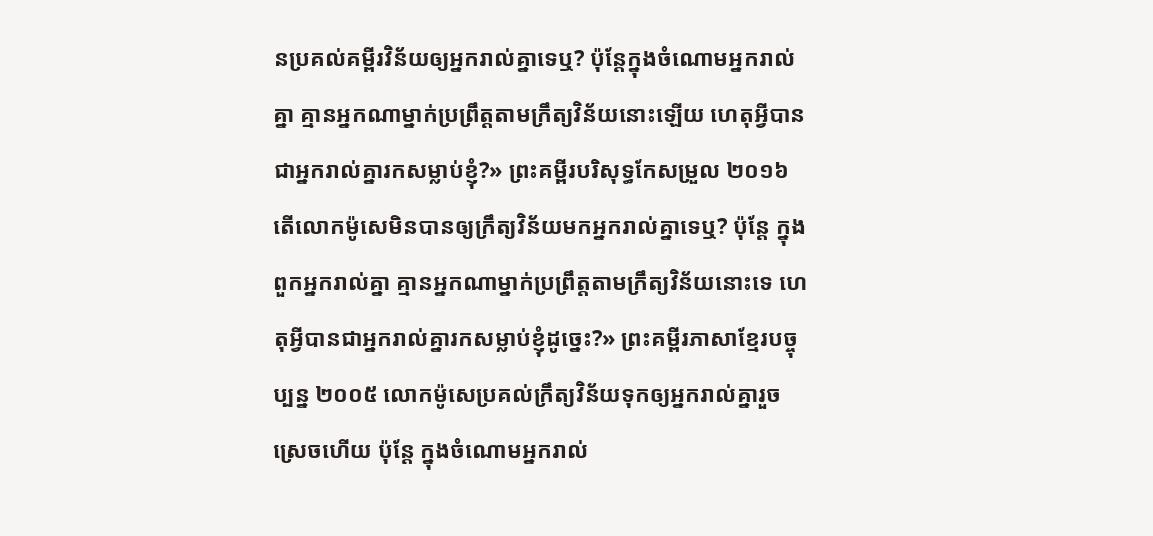នប្រគល់គម្ពីរវិន័យឲ្យអ្នករាល់គ្នាទេឬ? ប៉ុន្ដែក្នុងចំណោមអ្នករាល់គ្នា គ្មានអ្នកណាម្នាក់ប្រពឹ្រត្តតាមក្រឹត្យវិន័យនោះឡើយ ហេតុអ្វីបានជាអ្នករាល់គ្នារកសម្លាប់ខ្ញុំ?» ព្រះគម្ពីរបរិសុទ្ធកែសម្រួល ២០១៦ តើលោកម៉ូសេមិនបានឲ្យក្រឹត្យវិន័យមកអ្នករាល់គ្នាទេឬ? ប៉ុន្តែ ក្នុងពួកអ្នករាល់គ្នា គ្មានអ្នកណាម្នាក់ប្រព្រឹត្តតាមក្រឹត្យវិន័យនោះទេ ហេតុអី្វបានជាអ្នករាល់គ្នារកសម្លាប់ខ្ញុំដូច្នេះ?» ព្រះគម្ពីរភាសាខ្មែរបច្ចុប្បន្ន ២០០៥ លោកម៉ូសេប្រគល់ក្រឹត្យវិន័យទុកឲ្យអ្នករាល់គ្នារួចស្រេចហើយ ប៉ុន្តែ ក្នុងចំណោមអ្នករាល់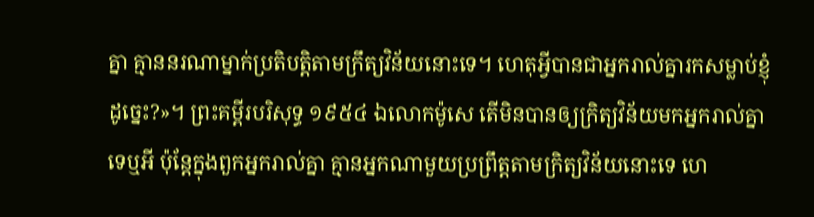គ្នា គ្មាននរណាម្នាក់ប្រតិបត្តិតាមក្រឹត្យវិន័យនោះទេ។ ហេតុអ្វីបានជាអ្នករាល់គ្នារកសម្លាប់ខ្ញុំដូច្នេះ?»។ ព្រះគម្ពីរបរិសុទ្ធ ១៩៥៤ ឯលោកម៉ូសេ តើមិនបានឲ្យក្រិត្យវិន័យមកអ្នករាល់គ្នាទេឬអី ប៉ុន្តែក្នុងពួកអ្នករាល់គ្នា គ្មានអ្នកណាមួយប្រព្រឹត្តតាមក្រិត្យវិន័យនោះទេ ហេ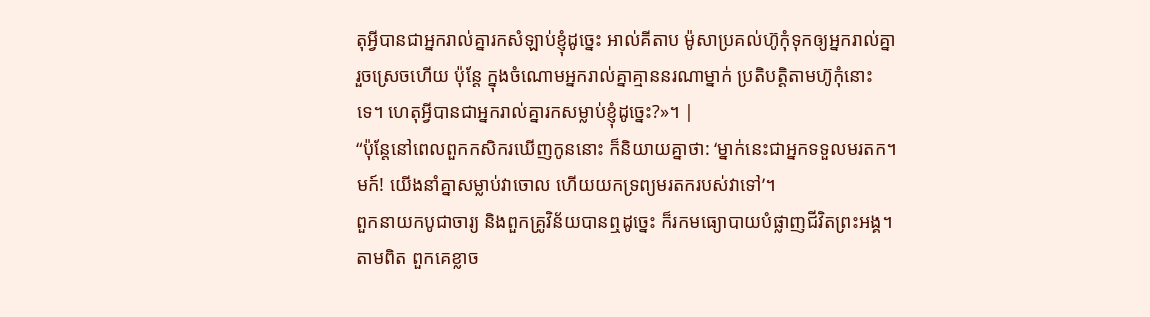តុអ្វីបានជាអ្នករាល់គ្នារកសំឡាប់ខ្ញុំដូច្នេះ អាល់គីតាប ម៉ូសាប្រគល់ហ៊ូកុំទុកឲ្យអ្នករាល់គ្នារួចស្រេចហើយ ប៉ុន្ដែ ក្នុងចំណោមអ្នករាល់គ្នាគ្មាននរណាម្នាក់ ប្រតិបត្ដិតាមហ៊ូកុំនោះទេ។ ហេតុអ្វីបានជាអ្នករាល់គ្នារកសម្លាប់ខ្ញុំដូច្នេះ?»។ |
“ប៉ុន្តែនៅពេលពួកកសិករឃើញកូននោះ ក៏និយាយគ្នាថា: ‘ម្នាក់នេះជាអ្នកទទួលមរតក។ មក៍! យើងនាំគ្នាសម្លាប់វាចោល ហើយយកទ្រព្យមរតករបស់វាទៅ’។
ពួកនាយកបូជាចារ្យ និងពួកគ្រូវិន័យបានឮដូច្នេះ ក៏រកមធ្យោបាយបំផ្លាញជីវិតព្រះអង្គ។ តាមពិត ពួកគេខ្លាច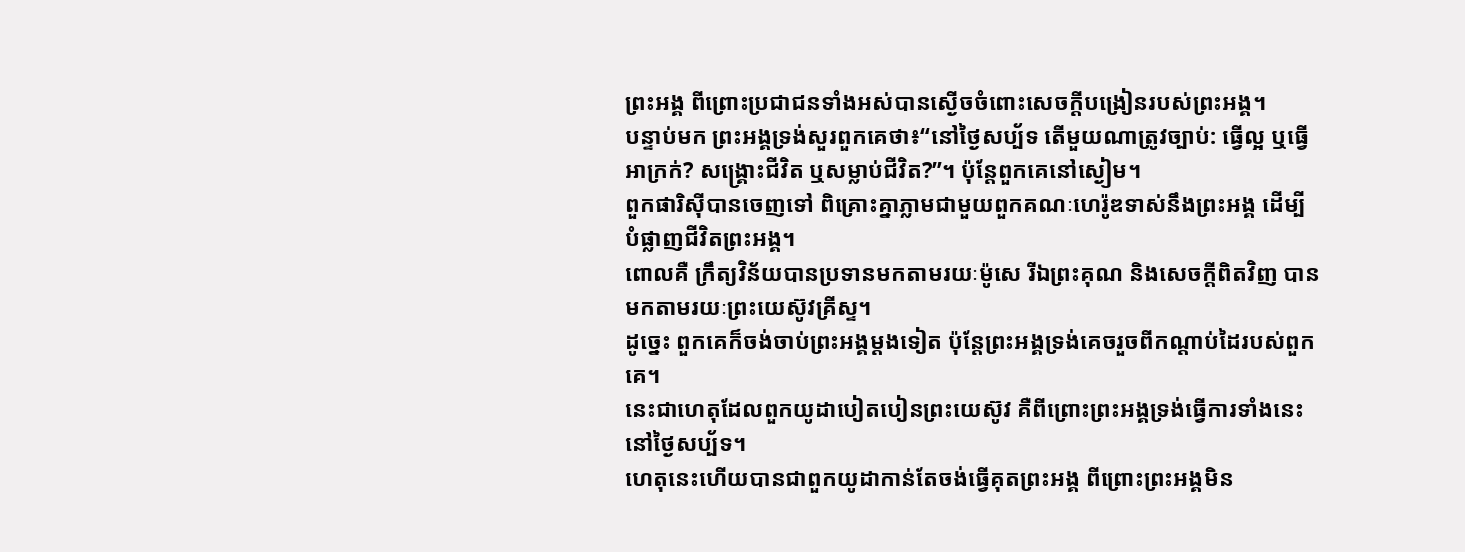ព្រះអង្គ ពីព្រោះប្រជាជនទាំងអស់បានស្ងើចចំពោះសេចក្ដីបង្រៀនរបស់ព្រះអង្គ។
បន្ទាប់មក ព្រះអង្គទ្រង់សួរពួកគេថា៖“នៅថ្ងៃសប្ប័ទ តើមួយណាត្រូវច្បាប់: ធ្វើល្អ ឬធ្វើអាក្រក់? សង្គ្រោះជីវិត ឬសម្លាប់ជីវិត?”។ ប៉ុន្តែពួកគេនៅស្ងៀម។
ពួកផារិស៊ីបានចេញទៅ ពិគ្រោះគ្នាភ្លាមជាមួយពួកគណៈហេរ៉ូឌទាស់នឹងព្រះអង្គ ដើម្បីបំផ្លាញជីវិតព្រះអង្គ។
ពោលគឺ ក្រឹត្យវិន័យបានប្រទានមកតាមរយៈម៉ូសេ រីឯព្រះគុណ និងសេចក្ដីពិតវិញ បានមកតាមរយៈព្រះយេស៊ូវគ្រីស្ទ។
ដូច្នេះ ពួកគេក៏ចង់ចាប់ព្រះអង្គម្ដងទៀត ប៉ុន្តែព្រះអង្គទ្រង់គេចរួចពីកណ្ដាប់ដៃរបស់ពួកគេ។
នេះជាហេតុដែលពួកយូដាបៀតបៀនព្រះយេស៊ូវ គឺពីព្រោះព្រះអង្គទ្រង់ធ្វើការទាំងនេះនៅថ្ងៃសប្ប័ទ។
ហេតុនេះហើយបានជាពួកយូដាកាន់តែចង់ធ្វើគុតព្រះអង្គ ពីព្រោះព្រះអង្គមិន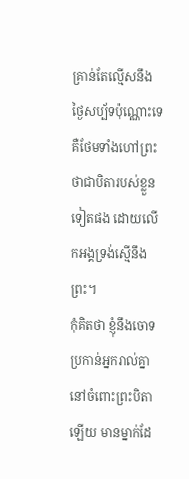គ្រាន់តែល្មើសនឹងថ្ងៃសប្ប័ទប៉ុណ្ណោះទេ គឺថែមទាំងហៅព្រះថាជាបិតារបស់ខ្លួនទៀតផង ដោយលើកអង្គទ្រង់ស្មើនឹងព្រះ។
កុំគិតថា ខ្ញុំនឹងចោទប្រកាន់អ្នករាល់គ្នានៅចំពោះព្រះបិតាឡើយ មានម្នាក់ដែ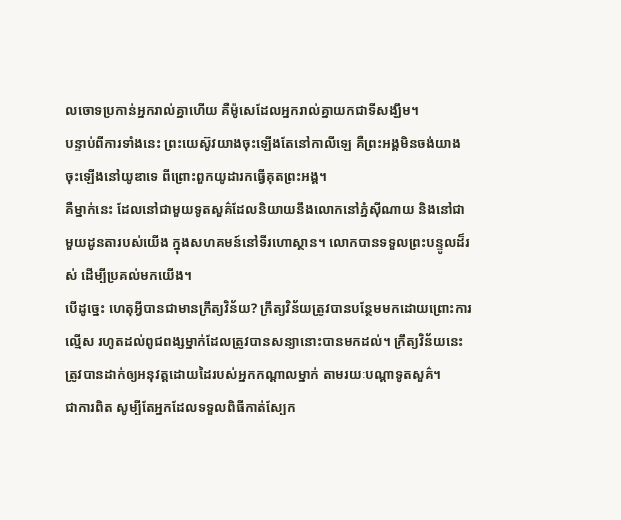លចោទប្រកាន់អ្នករាល់គ្នាហើយ គឺម៉ូសេដែលអ្នករាល់គ្នាយកជាទីសង្ឃឹម។
បន្ទាប់ពីការទាំងនេះ ព្រះយេស៊ូវយាងចុះឡើងតែនៅកាលីឡេ គឺព្រះអង្គមិនចង់យាងចុះឡើងនៅយូឌាទេ ពីព្រោះពួកយូដារកធ្វើគុតព្រះអង្គ។
គឺម្នាក់នេះ ដែលនៅជាមួយទូតសួគ៌ដែលនិយាយនឹងលោកនៅភ្នំស៊ីណាយ និងនៅជាមួយដូនតារបស់យើង ក្នុងសហគមន៍នៅទីរហោស្ថាន។ លោកបានទទួលព្រះបន្ទូលដ៏រស់ ដើម្បីប្រគល់មកយើង។
បើដូច្នេះ ហេតុអ្វីបានជាមានក្រឹត្យវិន័យ? ក្រឹត្យវិន័យត្រូវបានបន្ថែមមកដោយព្រោះការល្មើស រហូតដល់ពូជពង្សម្នាក់ដែលត្រូវបានសន្យានោះបានមកដល់។ ក្រឹត្យវិន័យនេះ ត្រូវបានដាក់ឲ្យអនុវត្តដោយដៃរបស់អ្នកកណ្ដាលម្នាក់ តាមរយៈបណ្ដាទូតសួគ៌។
ជាការពិត សូម្បីតែអ្នកដែលទទួលពិធីកាត់ស្បែក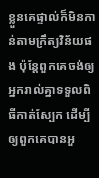ខ្លួនគេផ្ទាល់ក៏មិនកាន់តាមក្រឹត្យវិន័យផង ប៉ុន្តែពួកគេចង់ឲ្យអ្នករាល់គ្នាទទួលពិធីកាត់ស្បែក ដើម្បីឲ្យពួកគេបានអួ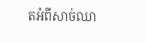តអំពីសាច់ឈា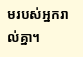មរបស់អ្នករាល់គ្នា។